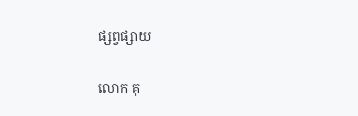ផ្សព្វផ្សាយ

លោក គុ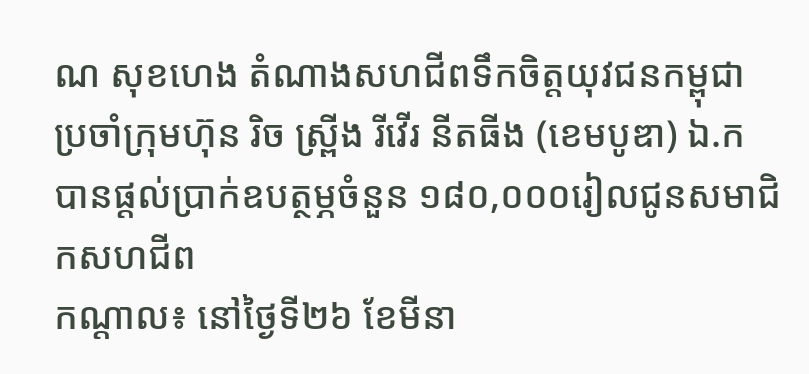ណ សុខហេង តំណាងសហជីពទឹកចិត្ដយុវជនកម្ពុជា ប្រចាំក្រុមហ៊ុន រិច ស្ព្រីង រីវើរ នីតធីង (ខេមបូឌា) ឯ.ក បានផ្ដល់ប្រាក់ឧបត្ថម្ភចំនួន ១៨០,០០០រៀលជូនសមាជិកសហជីព
កណ្ដាល៖ នៅថ្ងៃទី២៦ ខែមីនា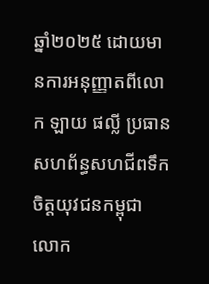ឆ្នាំ២០២៥ ដោយមានការអនុញ្ញាតពីលោក ឡាយ ផល្លី ប្រធានសហព័ន្ធសហជីពទឹកចិត្ដយុវជនកម្ពុជា លោក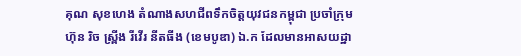គុណ សុខហេង តំណាងសហជីពទឹកចិត្ដយុវជនកម្ពុជា ប្រចាំក្រុមហ៊ុន រិច ស្ព្រីង រីវើរ នីតធីង (ខេមបូឌា) ឯ.ក ដែលមានអាសយដ្ឋា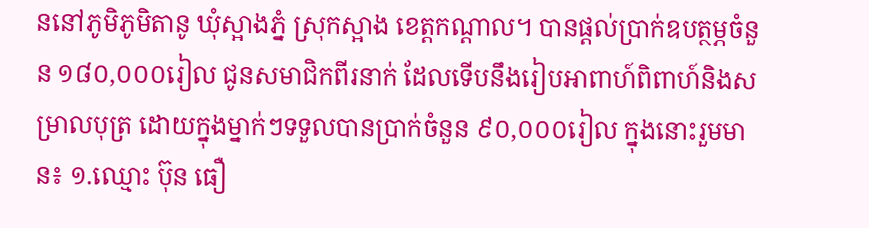ននៅភូមិភូមិតានូ ឃុំស្អាងភ្នំ ស្រុកស្អាង ខេត្ដកណ្ដាល។ បានផ្ដល់ប្រាក់ឧបត្ថម្ភចំនួន ១៨០,០០០រៀល ជូនសមាជិកពីរនាក់ ដែលទើបនឹងរៀបអាពាហ៍ពិពាហ៍និងសម្រាលបុត្រ ដោយក្នុងម្នាក់ៗទទួលបានប្រាក់ចំនួន ៩០,០០០រៀល ក្នុងនោះរួមមាន៖ ១.ឈ្មោះ ប៊ុន ធឿ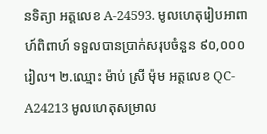នទិត្យា អត្តលេខ A-24593. មូលហេតុរៀបអាពាហ៍ពិពាហ៍ ទទួលបានប្រាក់សរុបចំនួន ៩០,០០០រៀល។ ២.ឈ្មោះ ម៉ាប់ ស្រី ម៉ុម អត្តលេខ QC-A24213 មូលហេតុសម្រាល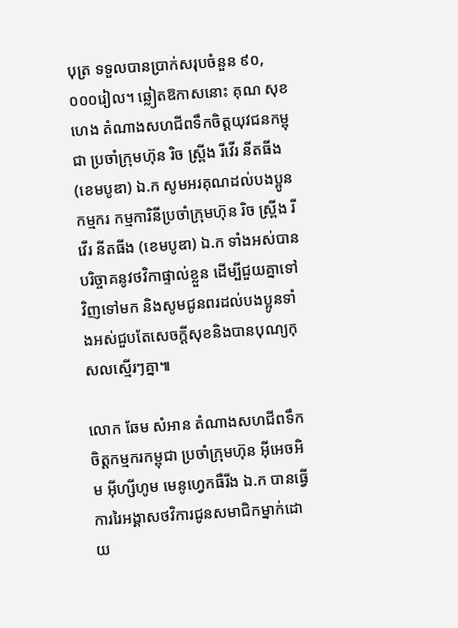បុត្រ ទទួលបានប្រាក់សរុបចំនួន ៩០,០០០រៀល។ ឆ្លៀតឱកាសនោះ គុណ សុខហេង តំណាងសហជីពទឹកចិត្ដយុវជនកម្ពុជា ប្រចាំក្រុមហ៊ុន រិច ស្ព្រីង រីវើរ នីតធីង (ខេមបូឌា) ឯ.ក សូមអរគុណដល់បងប្អូនកម្មករ កម្មការិនីប្រចាំក្រុមហ៊ុន រិច ស្ព្រីង រីវើរ នីតធីង (ខេមបូឌា) ឯ.ក ទាំងអស់បានបរិច្ចាគនូវថវិកាផ្ទាល់ខ្លួន ដើម្បីជួយគ្នាទៅវិញទៅមក និងសូមជូនពរដល់បងប្អូនទាំងអស់ជួបតែសេចក្ដីសុខនិងបានបុណ្យកុសលស្មើរៗគ្នា៕

លោក ឆែម សំអាន តំណាងសហជីពទឹកចិត្តកម្មករកម្ពុជា ប្រចាំក្រុមហ៊ុន អ៊ីអេចអិម អ៊ីហ្សីហូម មេនូហ្វេកធឺរីង ឯ.ក បានធ្វើការរៃអង្គាសថវិការជូនសមាជិកម្នាក់ដោយ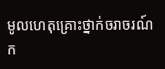មូលហេតុគ្រោះថ្នាក់ចរាចរណ៍
ក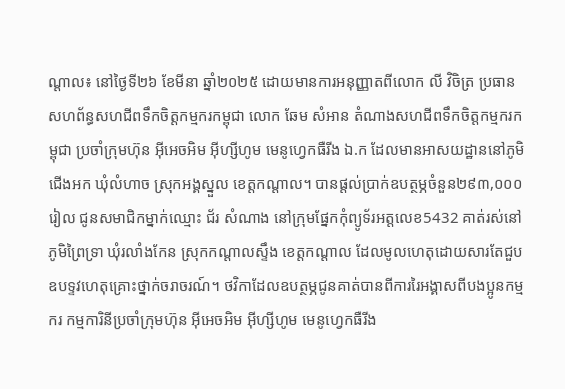ណ្ដាល៖ នៅថ្ងៃទី២៦ ខែមីនា ឆ្នាំ២០២៥ ដោយមានការអនុញ្ញាតពីលោក លី វិចិត្រ ប្រធានសហព័ន្ធសហជីពទឹកចិត្តកម្មករកម្ពុជា លោក ឆែម សំអាន តំណាងសហជីពទឹកចិត្តកម្មករកម្ពុជា ប្រចាំក្រុមហ៊ុន អ៊ីអេចអិម អ៊ីហ្សីហូម មេនូហ្វេកធឺរីង ឯ.ក ដែលមានអាសយដ្ឋាននៅភូមិជើងអក ឃុំលំហាច ស្រុកអង្គស្នួល ខេត្ដកណ្ដាល។ បានផ្ដល់ប្រាក់ឧបត្ថម្ភចំនួន២៩៣,០០០រៀល ជូនសមាជិកម្នាក់ឈ្មោះ ជ័រ សំណាង នៅក្រុមផ្នែកកុំព្យូទ័រអត្តលេខ5432 គាត់រស់នៅ ភូមិព្រៃទ្រា ឃុំរលាំងកែន ស្រុកកណ្ដាលស្ទឹង ខេត្តកណ្ដាល ដែលមូលហេតុដោយសារតែជួបឧបទ្ទវហេតុគ្រោះថ្នាក់ចរាចរណ៍។ ថវិកាដែលឧបត្ថម្ភជូនគាត់បានពីការរៃអង្គាសពីបងប្អូនកម្មករ កម្មការិនីប្រចាំក្រុមហ៊ុន អ៊ីអេចអិម អ៊ីហ្សីហូម មេនូហ្វេកធឺរីង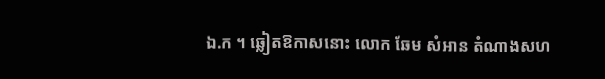ឯ.ក ។ ឆ្លៀតឱកាសនោះ លោក ឆែម សំអាន តំណាងសហ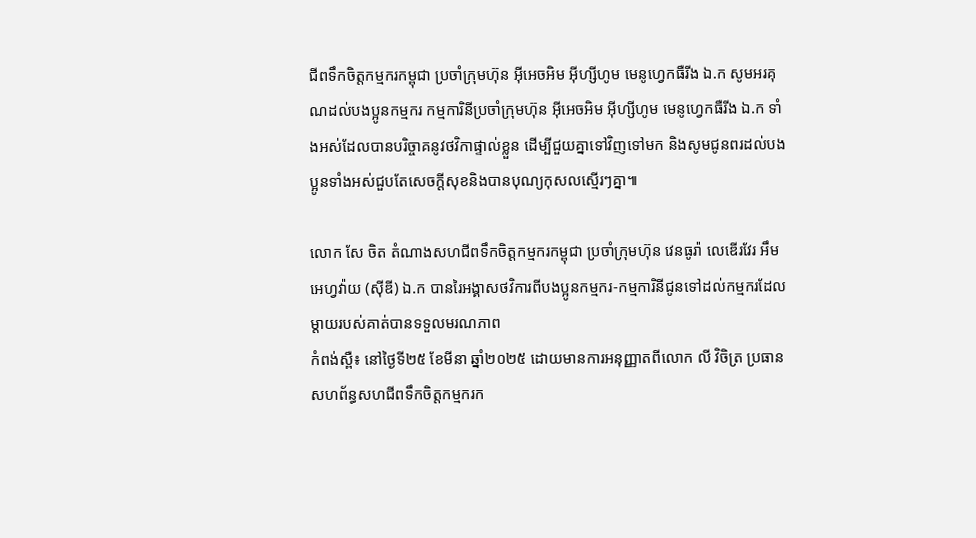ជីពទឹកចិត្តកម្មករកម្ពុជា ប្រចាំក្រុមហ៊ុន អ៊ីអេចអិម អ៊ីហ្សីហូម មេនូហ្វេកធឺរីង ឯ.ក សូមអរគុណដល់បងប្អូនកម្មករ កម្មការិនីប្រចាំក្រុមហ៊ុន អ៊ីអេចអិម អ៊ីហ្សីហូម មេនូហ្វេកធឺរីង ឯ.ក ទាំងអស់ដែលបានបរិច្ចាគនូវថវិកាផ្ទាល់ខ្លួន ដើម្បីជួយគ្នាទៅវិញទៅមក និងសូមជូនពរដល់បងប្អូនទាំងអស់ជួបតែសេចក្ដីសុខនិងបានបុណ្យកុសលស្មើរៗគ្នា៕

លោក សែ ចិត តំណាងសហជីពទឹកចិត្តកម្មករកម្ពុជា ប្រចាំក្រុមហ៊ុន វេនធូរ៉ា លេឌើរវែរ អឹមអេហ្វវ៉ាយ (ស៊ីឌី) ឯ.ក បានរៃអង្គាសថវិការពីបងប្អូនកម្មករ-កម្មការិនីជូនទៅដល់កម្មករដែលម្ដាយរបស់គាត់បានទទួលមរណភាព
កំពង់ស្ពឺ៖ នៅថ្ងៃទី២៥ ខែមីនា ឆ្នាំ២០២៥ ដោយមានការអនុញ្ញាតពីលោក លី វិចិត្រ ប្រធានសហព័ន្ធសហជីពទឹកចិត្តកម្មករក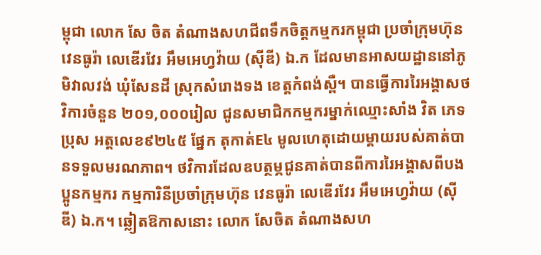ម្ពុជា លោក សែ ចិត តំណាងសហជីពទឹកចិត្តកម្មករកម្ពុជា ប្រចាំក្រុមហ៊ុន វេនធូរ៉ា លេឌើរវែរ អឹមអេហ្វវ៉ាយ (ស៊ីឌី) ឯ.ក ដែលមានអាសយដ្ឋាននៅភូមិវាលវង់ ឃុំសែនដី ស្រុកសំរោងទង ខេត្ដកំពង់ស្ពឺ។ បានធ្វើការរៃអង្គាសថវិការចំនួន ២០១,០០០រៀល ជូនសមាជិកកម្មករម្នាក់ឈ្មោះសាំង វិត ភេទប្រុស អត្តលេខ៩២៤៥ ផ្នែក តុកាត់E៤ មូលហេតុដោយម្តាយរបស់គាត់បានទទួលមរណភាព។ ថវិការដែលឧបត្ថម្ភជូនគាត់បានពីការរៃអង្គាសពីបងប្អូនកម្មករ កម្មការិនីប្រចាំក្រុមហ៊ុន វេនធូរ៉ា លេឌើរវែរ អឹមអេហ្វវ៉ាយ (ស៊ីឌី) ឯ.ក។ ឆ្លៀតឱកាសនោះ លោក សែចិត តំណាងសហ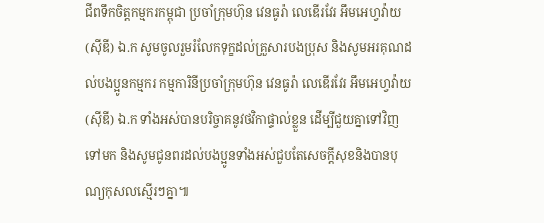ជីពទឹកចិត្តកម្មករកម្ពុជា ប្រចាំក្រុមហ៊ុន វេនធូរ៉ា លេឌើរវែរ អឹមអេហ្វវ៉ាយ (ស៊ីឌី) ឯ.ក សូមចូលរួមរំលែកទុក្ខដល់គ្រួសារបងប្រុស និងសូមអរគុណដល់បងប្អូនកម្មករ កម្មការិនីប្រចាំក្រុមហ៊ុន វេនធូរ៉ា លេឌើរវែរ អឹមអេហ្វវ៉ាយ (ស៊ីឌី) ឯ.ក ទាំងអស់បានបរិច្ចាគនូវថវិកាផ្ទាល់ខ្លួន ដើម្បីជួយគ្នាទៅវិញទៅមក និងសូមជូនពរដល់បងប្អូនទាំងអស់ជួបតែសេចក្ដីសុខនិងបានបុណ្យកុសលស្មើរៗគ្នា៕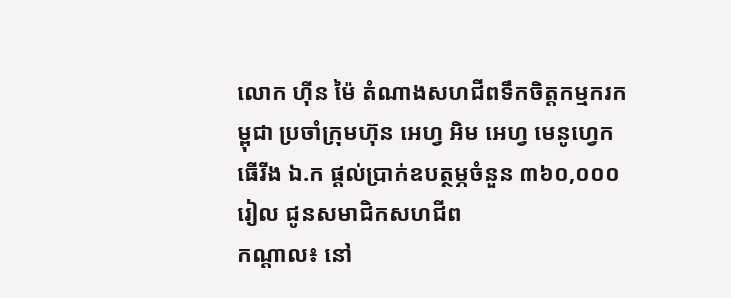លោក ហ៊ីន ម៉ៃ តំណាងសហជីពទឹកចិត្ដកម្មករកម្ពុជា ប្រចាំក្រុមហ៊ុន អេហ្វ អិម អេហ្វ មេនូហ្វេកធើរីង ឯ.ក ផ្ដល់ប្រាក់ឧបត្ថម្ភចំនួន ៣៦០,០០០រៀល ជូនសមាជិកសហជីព
កណ្ដាល៖ នៅ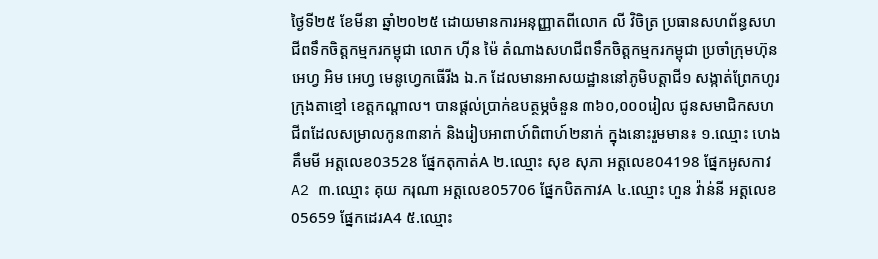ថ្ងៃទី២៥ ខែមីនា ឆ្នាំ២០២៥ ដោយមានការអនុញ្ញាតពីលោក លី វិចិត្រ ប្រធានសហព័ន្ធសហជីពទឹកចិត្តកម្មករកម្ពុជា លោក ហ៊ីន ម៉ៃ តំណាងសហជីពទឹកចិត្តកម្មករកម្ពុជា ប្រចាំក្រុមហ៊ុន អេហ្វ អិម អេហ្វ មេនូហ្វេកធើរីង ឯ.ក ដែលមានអាសយដ្ឋាននៅភូមិបត្តាជី១ សង្កាត់ព្រែកហូរ ក្រុងតាខ្មៅ ខេត្តកណ្តាល។ បានផ្ដល់ប្រាក់ឧបត្ថម្ភចំនួន ៣៦០,០០០រៀល ជូនសមាជិកសហជីពដែលសម្រាលកូន៣នាក់ និងរៀបអាពាហ៍ពិពាហ៍២នាក់ ក្នុងនោះរួមមាន៖ ១.ឈ្មោះ ហេង គឹមមី អត្តលេខ03528 ផ្នែកតុកាត់A ២.ឈ្មោះ សុខ សុភា អត្តលេខ04198 ផ្នែកអូសកាវA2 ៣.ឈ្មោះ គុយ ករុណា អត្តលេខ05706 ផ្នែកបិតកាវA ៤.ឈ្មោះ ហួន វ៉ាន់នី អត្តលេខ05659 ផ្នែកដេរA4 ៥.ឈ្មោះ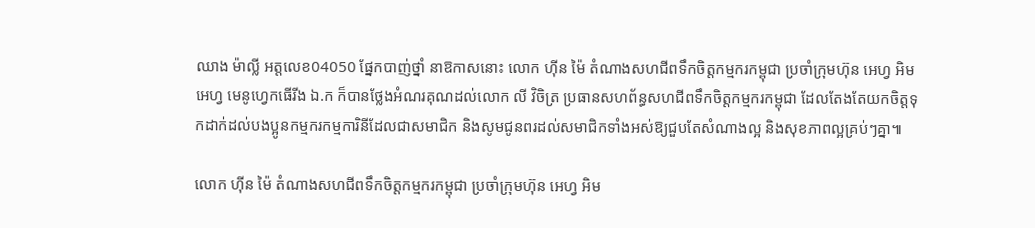ឈាង ម៉ាល្លី អត្តលេខ04050 ផ្នែកបាញ់ថ្នាំ នាឱកាសនោះ លោក ហ៊ីន ម៉ៃ តំណាងសហជីពទឹកចិត្តកម្មករកម្ពុជា ប្រចាំក្រុមហ៊ុន អេហ្វ អិម អេហ្វ មេនូហ្វេកធើរីង ឯ.ក ក៏បានថ្លែងអំណរគុណដល់លោក លី វិចិត្រ ប្រធានសហព័ន្ធសហជីពទឹកចិត្តកម្មករកម្ពុជា ដែលតែងតែយកចិត្តទុកដាក់ដល់បងប្អូនកម្មករកម្មការិនីដែលជាសមាជិក និងសូមជូនពរដល់សមាជិកទាំងអស់ឱ្យជួបតែសំណាងល្អ និងសុខភាពល្អគ្រប់ៗគ្នា៕

លោក ហ៊ីន ម៉ៃ តំណាងសហជីពទឹកចិត្តកម្មករកម្ពុជា ប្រចាំក្រុមហ៊ុន អេហ្វ អិម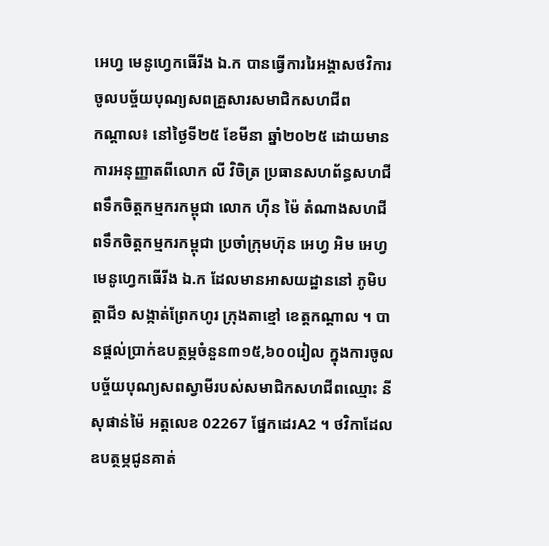អេហ្វ មេនូហ្វេកធើរីង ឯ.ក បានធ្វើការរៃអង្គាសថវិការចូលបច្ច័យបុណ្យសពគ្រួសារសមាជិកសហជីព
កណ្ដាល៖ នៅថ្ងៃទី២៥ ខែមីនា ឆ្នាំ២០២៥ ដោយមានការអនុញ្ញាតពីលោក លី វិចិត្រ ប្រធានសហព័ន្ធសហជីពទឹកចិត្តកម្មករកម្ពុជា លោក ហ៊ីន ម៉ៃ តំណាងសហជីពទឹកចិត្តកម្មករកម្ពុជា ប្រចាំក្រុមហ៊ុន អេហ្វ អិម អេហ្វ មេនូហ្វេកធើរីង ឯ.ក ដែលមានអាសយដ្ឋាននៅ ភូមិបត្តាជី១ សង្កាត់ព្រែកហូរ ក្រុងតាខ្មៅ ខេត្តកណ្តាល ។ បានផ្ដល់ប្រាក់ឧបត្ថម្ភចំនួន៣១៥,៦០០រៀល ក្នុងការចូលបច្ច័យបុណ្យសពស្វាមីរបស់សមាជិកសហជីពឈ្មោះ នី សុផាន់ម៉ៃ អត្តលេខ 02267 ផ្នែកដេរA2 ។ ថវិកាដែលឧបត្ថម្ភជូនគាត់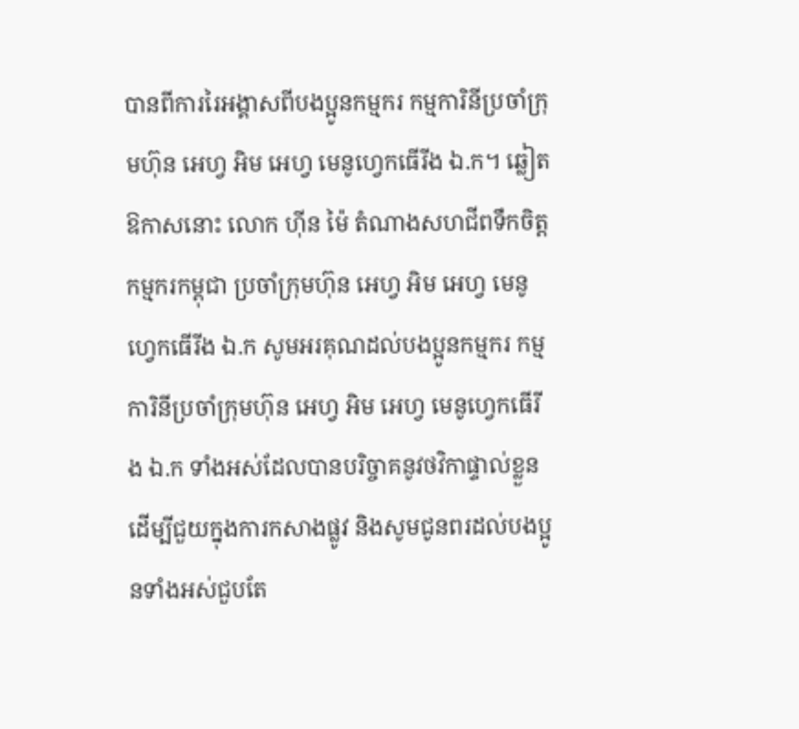បានពីការរៃអង្គាសពីបងប្អូនកម្មករ កម្មការិនីប្រចាំក្រុមហ៊ុន អេហ្វ អិម អេហ្វ មេនូហ្វេកធើរីង ឯ.ក។ ឆ្លៀតឱកាសនោះ លោក ហ៊ីន ម៉ៃ តំណាងសហជីពទឹកចិត្តកម្មករកម្ពុជា ប្រចាំក្រុមហ៊ុន អេហ្វ អិម អេហ្វ មេនូហ្វេកធើរីង ឯ.ក សូមអរគុណដល់បងប្អូនកម្មករ កម្មការិនីប្រចាំក្រុមហ៊ុន អេហ្វ អិម អេហ្វ មេនូហ្វេកធើរីង ឯ.ក ទាំងអស់ដែលបានបរិច្ចាគនូវថវិកាផ្ទាល់ខ្លួន ដើម្បីជួយក្នុងការកសាងផ្លូវ និងសូមជូនពរដល់បងប្អូនទាំងអស់ជួបតែ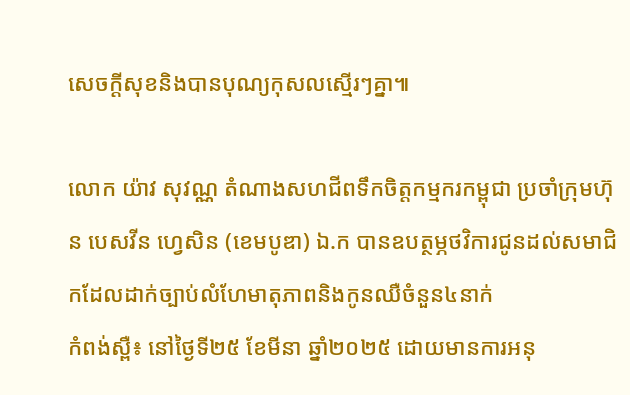សេចក្ដីសុខនិងបានបុណ្យកុសលស្មើរៗគ្នា៕

លោក យ៉ាវ សុវណ្ណ តំណាងសហជីពទឹកចិត្តកម្មករកម្ពុជា ប្រចាំក្រុមហ៊ុន បេសវីន ហ្វេសិន (ខេមបូឌា) ឯ.ក បានឧបត្ថម្ភថវិការជូនដល់សមាជិកដែលដាក់ច្បាប់លំហែមាតុភាពនិងកូនឈឺចំនួន៤នាក់
កំពង់ស្ពឺ៖ នៅថ្ងៃទី២៥ ខែមីនា ឆ្នាំ២០២៥ ដោយមានការអនុ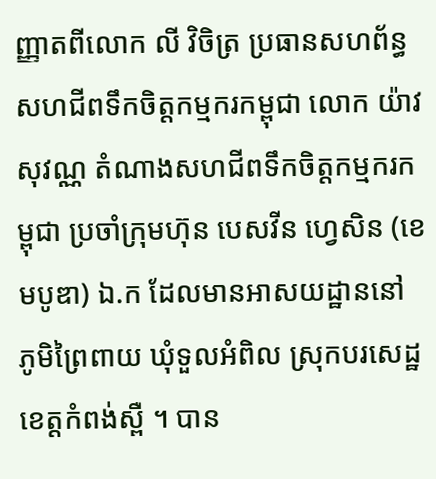ញ្ញាតពីលោក លី វិចិត្រ ប្រធានសហព័ន្ធសហជីពទឹកចិត្តកម្មករកម្ពុជា លោក យ៉ាវ សុវណ្ណ តំណាងសហជីពទឹកចិត្តកម្មករកម្ពុជា ប្រចាំក្រុមហ៊ុន បេសវីន ហ្វេសិន (ខេមបូឌា) ឯ.ក ដែលមានអាសយដ្ឋាននៅ ភូមិព្រៃពាយ ឃុំទួលអំពិល ស្រុកបរសេដ្ឋ ខេត្ដកំពង់ស្ពឺ ។ បាន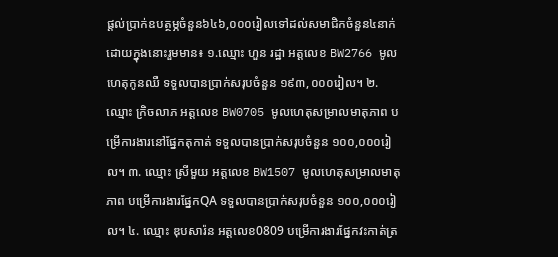ផ្ដល់ប្រាក់ឧបត្ថម្ភចំនួន៦៤៦,០០០រៀលទៅដល់សមាជិកចំនួន៤នាក់ ដោយក្នុងនោះរួមមាន៖ ១.ឈ្មោះ ហួន រដ្ឋា អត្តលេខ BW2766 មូលហេតុកូនឈឺ ទទួលបានប្រាក់សរុបចំនួន ១៩៣,០០០រៀល។ ២.ឈ្មោះ ក្រិចលាភ អត្តលេខ BW0705 មូលហេតុសម្រាលមាតុភាព បម្រើការងារនៅផ្នែកតុកាត់ ទទួលបានប្រាក់សរុបចំនួន ១០០,០០០រៀល។ ៣. ឈ្មោះ ស្រីមួយ អត្តលេខ BW1507 មូលហេតុសម្រាលមាតុភាព បម្រើការងារផ្នែកQA ទទួលបានប្រាក់សរុបចំនួន ១០០,០០០រៀល។ ៤. ឈ្មោះ ឌុបសារ៉ន អត្តលេខ0809 បម្រើការងារផ្នែកវះកាត់ត្រ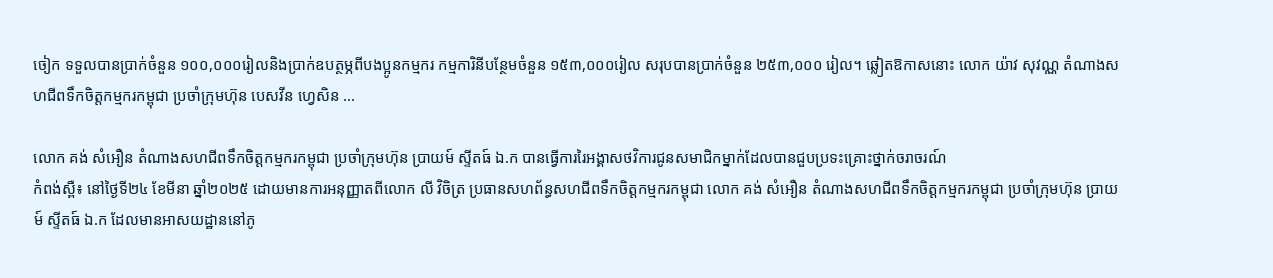ចៀក ទទួលបានប្រាក់ចំនួន ១០០,០០០រៀលនិងប្រាក់ឧបត្ថម្ភពីបងប្អូនកម្មករ កម្មការិនីបន្ថែមចំនួន ១៥៣,០០០រៀល សរុបបានប្រាក់ចំនួន ២៥៣,០០០ រៀល។ ឆ្លៀតឱកាសនោះ លោក យ៉ាវ សុវណ្ណ តំណាងសហជីពទឹកចិត្តកម្មករកម្ពុជា ប្រចាំក្រុមហ៊ុន បេសវីន ហ្វេសិន ...

លោក គង់ សំអឿន តំណាងសហជីពទឹកចិត្តកម្មករកម្ពុជា ប្រចាំក្រុមហ៊ុន ប្រាយម៍ ស្ទីតធ៍ ឯ.ក បានធ្វើការរៃអង្គាសថវិការជូនសមាជិកម្នាក់ដែលបានជួបប្រទះគ្រោះថ្នាក់ចរាចរណ៍
កំពង់ស្ពឺ៖ នៅថ្ងៃទី២៤ ខែមីនា ឆ្នាំ២០២៥ ដោយមានការអនុញ្ញាតពីលោក លី វិចិត្រ ប្រធានសហព័ន្ធសហជីពទឹកចិត្តកម្មករកម្ពុជា លោក គង់ សំអឿន តំណាងសហជីពទឹកចិត្តកម្មករកម្ពុជា ប្រចាំក្រុមហ៊ុន ប្រាយម៍ ស្ទីតធ៍ ឯ.ក ដែលមានអាសយដ្ឋាននៅភូ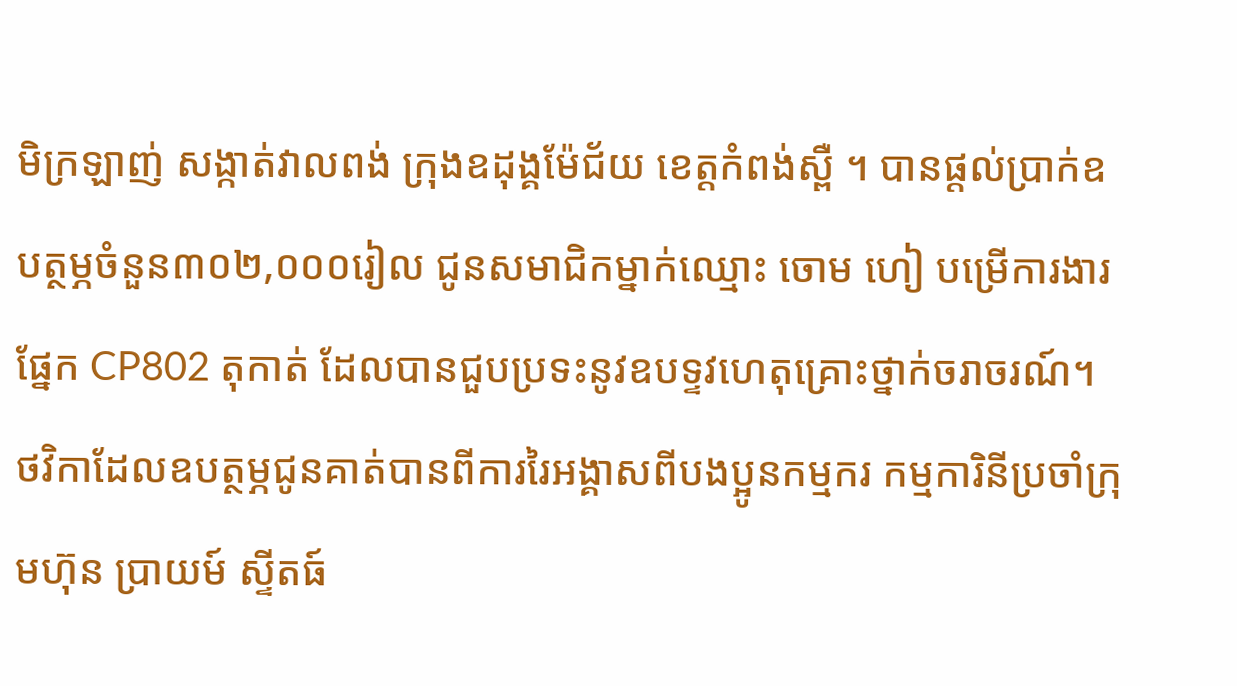មិក្រឡាញ់ សង្កាត់វាលពង់ ក្រុងឧដុង្គម៉ែជ័យ ខេត្ដកំពង់ស្ពឺ ។ បានផ្ដល់ប្រាក់ឧបត្ថម្ភចំនួន៣០២,០០០រៀល ជូនសមាជិកម្នាក់ឈ្មោះ ចោម ហៀ បម្រើការងារផ្នែក CP802 តុកាត់ ដែលបានជួបប្រទះនូវឧបទ្ទវហេតុគ្រោះថ្នាក់ចរាចរណ៍។ ថវិកាដែលឧបត្ថម្ភជូនគាត់បានពីការរៃអង្គាសពីបងប្អូនកម្មករ កម្មការិនីប្រចាំក្រុមហ៊ុន ប្រាយម៍ ស្ទីតធ៍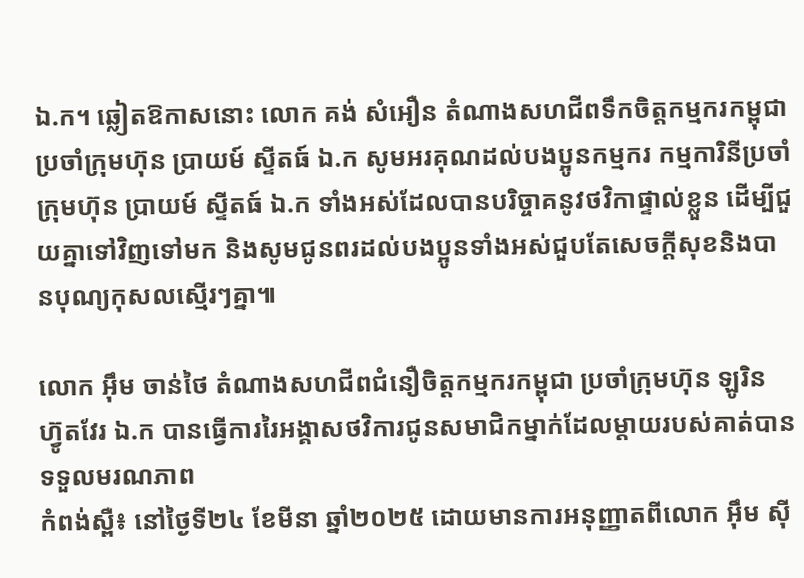ឯ.ក។ ឆ្លៀតឱកាសនោះ លោក គង់ សំអឿន តំណាងសហជីពទឹកចិត្តកម្មករកម្ពុជា ប្រចាំក្រុមហ៊ុន ប្រាយម៍ ស្ទីតធ៍ ឯ.ក សូមអរគុណដល់បងប្អូនកម្មករ កម្មការិនីប្រចាំក្រុមហ៊ុន ប្រាយម៍ ស្ទីតធ៍ ឯ.ក ទាំងអស់ដែលបានបរិច្ចាគនូវថវិកាផ្ទាល់ខ្លួន ដើម្បីជួយគ្នាទៅវិញទៅមក និងសូមជូនពរដល់បងប្អូនទាំងអស់ជួបតែសេចក្ដីសុខនិងបានបុណ្យកុសលស្មើរៗគ្នា៕

លោក អ៊ឹម ចាន់ថៃ តំណាងសហជីពជំនឿចិត្តកម្មករកម្ពុជា ប្រចាំក្រុមហ៊ុន ឡូរិន ហ៊្វូតវែរ ឯ.ក បានធ្វើការរៃអង្គាសថវិការជូនសមាជិកម្នាក់ដែលម្ដាយរបស់គាត់បានទទួលមរណភាព
កំពង់ស្ពឺ៖ នៅថ្ងៃទី២៤ ខែមីនា ឆ្នាំ២០២៥ ដោយមានការអនុញ្ញាតពីលោក អ៊ឹម ស៊ី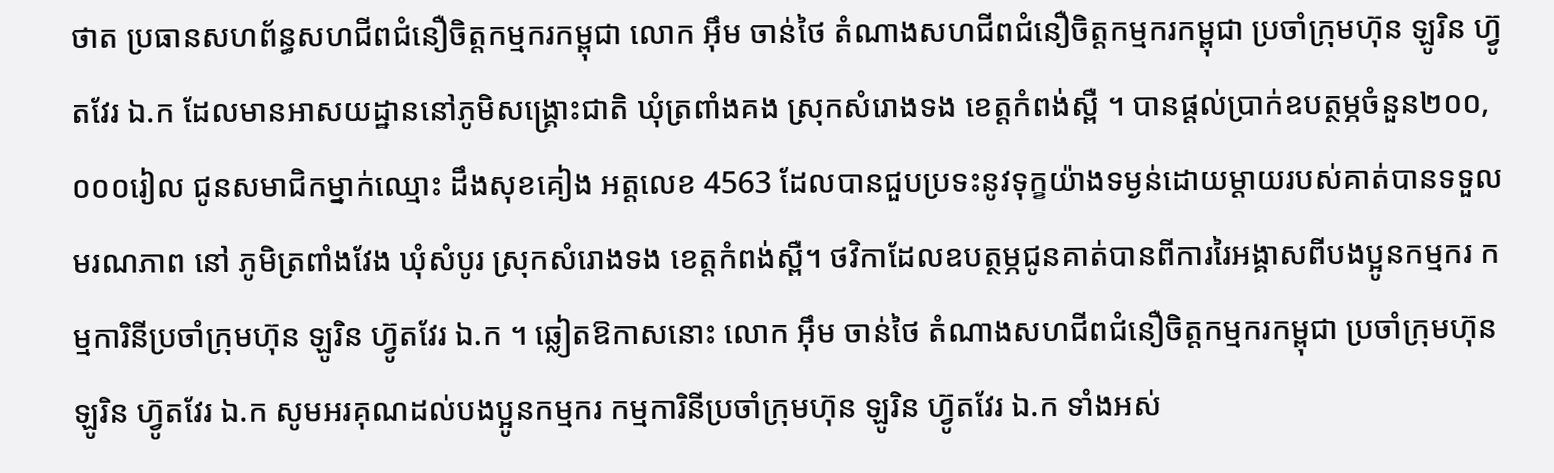ថាត ប្រធានសហព័ន្ធសហជីពជំនឿចិត្តកម្មករកម្ពុជា លោក អ៊ឹម ចាន់ថៃ តំណាងសហជីពជំនឿចិត្តកម្មករកម្ពុជា ប្រចាំក្រុមហ៊ុន ឡូរិន ហ៊្វូតវែរ ឯ.ក ដែលមានអាសយដ្ឋាននៅភូមិសង្រ្គោះជាតិ ឃុំត្រពាំងគង ស្រុកសំរោងទង ខេត្ដកំពង់ស្ពឺ ។ បានផ្ដល់ប្រាក់ឧបត្ថម្ភចំនួន២០០,០០០រៀល ជូនសមាជិកម្នាក់ឈ្មោះ ដឹងសុខគៀង អត្តលេខ 4563 ដែលបានជួបប្រទះនូវទុក្ខយ៉ាងទម្ងន់ដោយម្ដាយរបស់គាត់បានទទួលមរណភាព នៅ ភូមិត្រពាំងវែង ឃុំសំបូរ ស្រុកសំរោងទង ខេត្តកំពង់ស្ពឺ។ ថវិកាដែលឧបត្ថម្ភជូនគាត់បានពីការរៃអង្គាសពីបងប្អូនកម្មករ កម្មការិនីប្រចាំក្រុមហ៊ុន ឡូរិន ហ៊្វូតវែរ ឯ.ក ។ ឆ្លៀតឱកាសនោះ លោក អ៊ឹម ចាន់ថៃ តំណាងសហជីពជំនឿចិត្តកម្មករកម្ពុជា ប្រចាំក្រុមហ៊ុន ឡូរិន ហ៊្វូតវែរ ឯ.ក សូមអរគុណដល់បងប្អូនកម្មករ កម្មការិនីប្រចាំក្រុមហ៊ុន ឡូរិន ហ៊្វូតវែរ ឯ.ក ទាំងអស់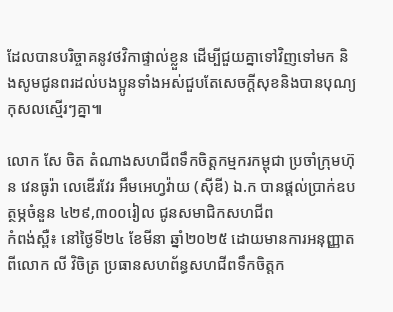ដែលបានបរិច្ចាគនូវថវិកាផ្ទាល់ខ្លួន ដើម្បីជួយគ្នាទៅវិញទៅមក និងសូមជូនពរដល់បងប្អូនទាំងអស់ជួបតែសេចក្ដីសុខនិងបានបុណ្យកុសលស្មើរៗគ្នា៕

លោក សែ ចិត តំណាងសហជីពទឹកចិត្តកម្មករកម្ពុជា ប្រចាំក្រុមហ៊ុន វេនធូរ៉ា លេឌើរវែរ អឹមអេហ្វវ៉ាយ (ស៊ីឌី) ឯ.ក បានផ្ដល់ប្រាក់ឧបត្ថម្ភចំនួន ៤២៩,៣០០រៀល ជូនសមាជិកសហជីព
កំពង់ស្ពឺ៖ នៅថ្ងៃទី២៤ ខែមីនា ឆ្នាំ២០២៥ ដោយមានការអនុញ្ញាតពីលោក លី វិចិត្រ ប្រធានសហព័ន្ធសហជីពទឹកចិត្តក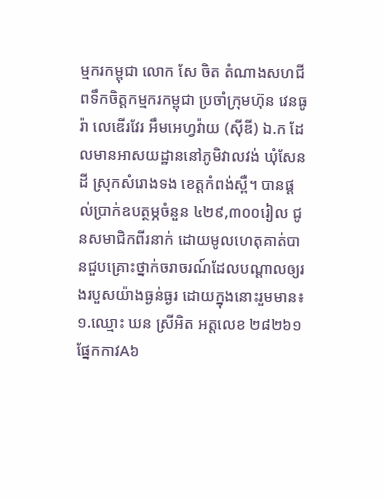ម្មករកម្ពុជា លោក សែ ចិត តំណាងសហជីពទឹកចិត្តកម្មករកម្ពុជា ប្រចាំក្រុមហ៊ុន វេនធូរ៉ា លេឌើរវែរ អឹមអេហ្វវ៉ាយ (ស៊ីឌី) ឯ.ក ដែលមានអាសយដ្ឋាននៅភូមិវាលវង់ ឃុំសែនដី ស្រុកសំរោងទង ខេត្ដកំពង់ស្ពឺ។ បានផ្ដល់ប្រាក់ឧបត្ថម្ភចំនួន ៤២៩,៣០០រៀល ជូនសមាជិកពីរនាក់ ដោយមូលហេតុគាត់បានជួបគ្រោះថ្នាក់ចរាចរណ៍ដែលបណ្ដាលឲ្យរងរបួសយ៉ាងធ្ងន់ធ្ងរ ដោយក្នុងនោះរួមមាន៖ ១.ឈ្មោះ ឃន ស្រីអិត អត្តលេខ ២៨២៦១ ផ្នែកកាវA៦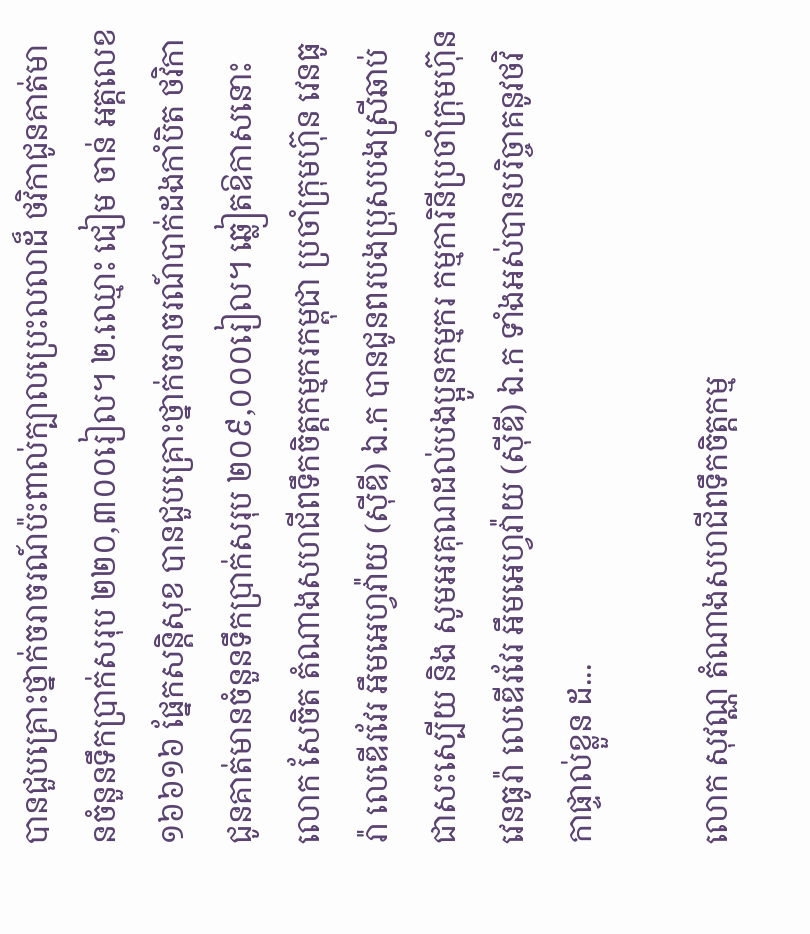បានជួបគ្រោះថ្នាក់ចរាចរណ៍ប៉ះពាល់ក្បាលប្រេះលលាដ៏ ថវិកាជូនគាត់មានចំនួនទឹកប្រាក់សរុប ២២០,៣០០រៀល។ ២.ឈ្មោះ ជៀម ចាន់ អត្តលេខ ១៦៦១៦ ផ្នែកសន្តិសុខ បានជួបគ្រោះថ្នាក់ចរាចរណ៍បាក់ដងកាំបិត ថវិកាជូនគាត់មានចំនួនទឹកប្រាក់សរុប ២០៩,០០០រៀល។ ឆ្លៀតឱកាសនោះ លោក សែចិត តំណាងសហជីពទឹកចិត្តកម្មករកម្ពុជា ប្រចាំក្រុមហ៊ុន វេនធូរ៉ា លេឌើរវែរ អឹមអេហ្វវ៉ាយ (ស៊ីឌី) ឯ.ក បានជូនពរបងប្រុសបងស្រីឆាប់ជាសះស្បើយ និង សូមអរគុណដល់បងប្អូនកម្មករ កម្មការិនីប្រចាំក្រុមហ៊ុន វេនធូរ៉ា លេឌើរវែរ អឹមអេហ្វវ៉ាយ (ស៊ីឌី) ឯ.ក ទាំងអស់បានបរិច្ចាគនូវថវិកាផ្ទាល់ខ្លួន ដ...

លោក សុវណ្ណ តំណាងសហជីពទឹកចិត្តកម្ម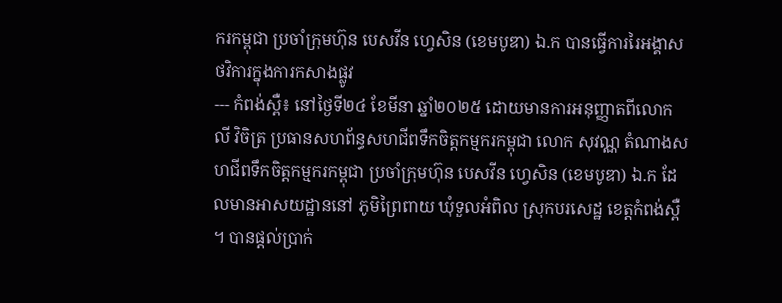ករកម្ពុជា ប្រចាំក្រុមហ៊ុន បេសវីន ហ្វេសិន (ខេមបូឌា) ឯ.ក បានធ្វើការរៃអង្គាសថវិការក្នុងការកសាងផ្លូវ
--- កំពង់ស្ពឺ៖ នៅថ្ងៃទី២៤ ខែមីនា ឆ្នាំ២០២៥ ដោយមានការអនុញ្ញាតពីលោក លី វិចិត្រ ប្រធានសហព័ន្ធសហជីពទឹកចិត្តកម្មករកម្ពុជា លោក សុវណ្ណ តំណាងសហជីពទឹកចិត្តកម្មករកម្ពុជា ប្រចាំក្រុមហ៊ុន បេសវីន ហ្វេសិន (ខេមបូឌា) ឯ.ក ដែលមានអាសយដ្ឋាននៅ ភូមិព្រៃពាយ ឃុំទួលអំពិល ស្រុកបរសេដ្ឋ ខេត្ដកំពង់ស្ពឺ ។ បានផ្ដល់ប្រាក់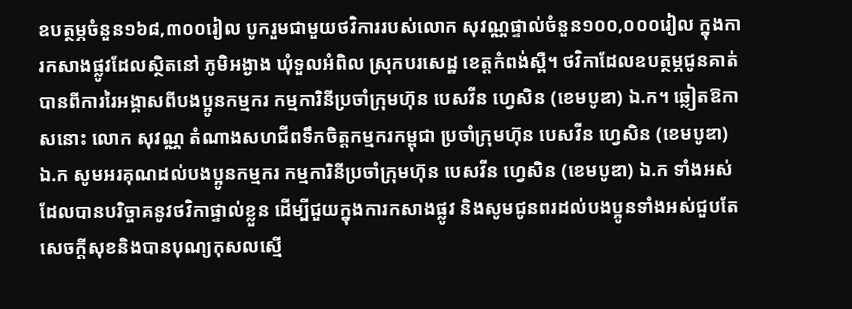ឧបត្ថម្ភចំនួន១៦៨,៣០០រៀល បូករួមជាមួយថវិការរបស់លោក សុវណ្ណផ្ទាល់ចំនួន១០០,០០០រៀល ក្នុងការកសាងផ្លូវដែលស្ថិតនៅ ភូមិអង្ងាង ឃុំទួលអំពិល ស្រុកបរសេដ្ឋ ខេត្តកំពង់ស្ពឺ។ ថវិកាដែលឧបត្ថម្ភជូនគាត់បានពីការរៃអង្គាសពីបងប្អូនកម្មករ កម្មការិនីប្រចាំក្រុមហ៊ុន បេសវីន ហ្វេសិន (ខេមបូឌា) ឯ.ក។ ឆ្លៀតឱកាសនោះ លោក សុវណ្ណ តំណាងសហជីពទឹកចិត្តកម្មករកម្ពុជា ប្រចាំក្រុមហ៊ុន បេសវីន ហ្វេសិន (ខេមបូឌា) ឯ.ក សូមអរគុណដល់បងប្អូនកម្មករ កម្មការិនីប្រចាំក្រុមហ៊ុន បេសវីន ហ្វេសិន (ខេមបូឌា) ឯ.ក ទាំងអស់ដែលបានបរិច្ចាគនូវថវិកាផ្ទាល់ខ្លួន ដើម្បីជួយក្នុងការកសាងផ្លូវ និងសូមជូនពរដល់បងប្អូនទាំងអស់ជួបតែសេចក្ដីសុខនិងបានបុណ្យកុសលស្មើ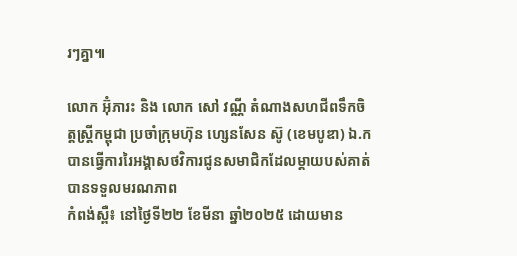រៗគ្នា៕

លោក អ៊ុំភារះ និង លោក សៅ វណ្ណី តំណាងសហជីពទឹកចិត្តស្រ្តីកម្ពុជា ប្រចាំក្រុមហ៊ុន ហ្សេនសែន ស៊ូ (ខេមបូឌា) ឯ.ក បានធ្វើការរៃអង្គាសថវិការជូនសមាជិកដែលម្ដាយបស់គាត់បានទទួលមរណភាព
កំពង់ស្ពឺ៖ នៅថ្ងៃទី២២ ខែមីនា ឆ្នាំ២០២៥ ដោយមាន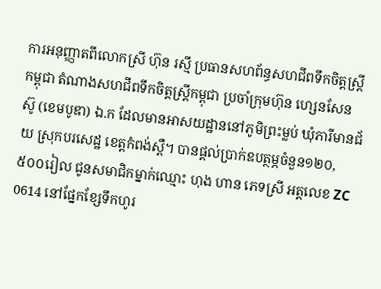ការអនុញ្ញាតពីលោកស្រី ហ៊ុន រស្មី ប្រធានសហព័ន្ធសហជីពទឹកចិត្តស្រ្តីកម្ពុជា តំណាងសហជីពទឹកចិត្តស្រ្តីកម្ពុជា ប្រចាំក្រុមហ៊ុន ហ្សេនសែន ស៊ូ (ខេមបូឌា) ឯ.ក ដែលមានអាសយដ្ឋាននៅភូមិព្រះម្លប់ ឃុំភារីមានជ័យ ស្រុកបរសេដ្ឋ ខេត្ដកំពង់ស្ពឺ។ បានផ្ដល់ប្រាក់ឧបត្ថម្ភចំនួន១២០,៥០០រៀល ជូនសមាជិកម្នាក់ឈ្មោះ ហុង ហាន ភេទស្រី អត្តលេខ ZC 0614 នៅផ្នែកខ្សែទឹកហូរ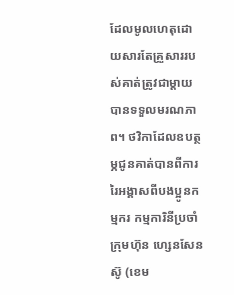ដែលមូលហេតុដោយសារតែគ្រួសាររបស់គាត់ត្រូវជាម្ដាយបានទទួលមរណភាព។ ថវិកាដែលឧបត្ថម្ភជូនគាត់បានពីការរៃអង្គាសពីបងប្អូនកម្មករ កម្មការិនីប្រចាំក្រុមហ៊ុន ហ្សេនសែន ស៊ូ (ខេម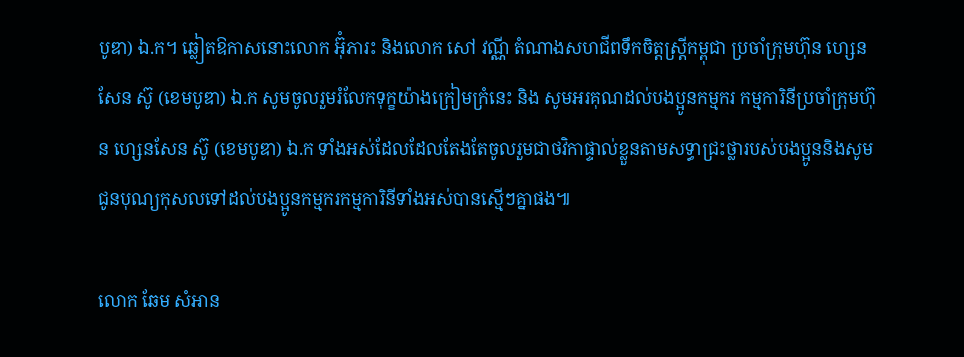បូឌា) ឯ.ក។ ឆ្លៀតឱកាសនោះលោក អ៊ុំភារះ និងលោក សៅ វណ្ណី តំណាងសហជីពទឹកចិត្តស្រ្តីកម្ពុជា ប្រចាំក្រុមហ៊ុន ហ្សេនសែន ស៊ូ (ខេមបូឌា) ឯ.ក សូមចូលរួមរំលែកទុក្ខយ៉ាងក្រៀមក្រំនេះ និង សូមអរគុណដល់បងប្អូនកម្មករ កម្មការិនីប្រចាំក្រុមហ៊ុន ហ្សេនសែន ស៊ូ (ខេមបូឌា) ឯ.ក ទាំងអស់ដែលដែលតែងតែចូលរួមជាថវិកាផ្ទាល់ខ្លួនតាមសទ្ធាជ្រះថ្លារបស់បងប្អូននិងសូមជូនបុណ្យកុសលទៅដល់បងប្អូនកម្មករកម្មការិនីទាំងអស់បានស្មើៗគ្នាផង៕

លោក ឆែម សំអាន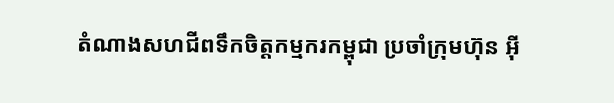តំណាងសហជីពទឹកចិត្តកម្មករកម្ពុជា ប្រចាំក្រុមហ៊ុន អ៊ី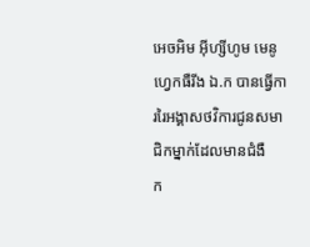អេចអិម អ៊ីហ្សីហូម មេនូហ្វេកធឺរីង ឯ.ក បានធ្វើការរៃអង្គាសថវិការជូនសមាជិកម្នាក់ដែលមានជំងឺ
ក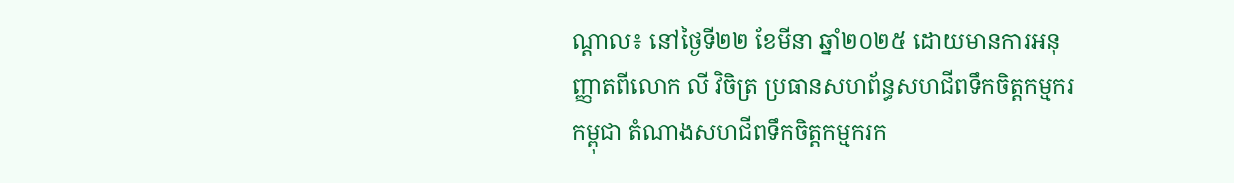ណ្ដាល៖ នៅថ្ងៃទី២២ ខែមីនា ឆ្នាំ២០២៥ ដោយមានការអនុញ្ញាតពីលោក លី វិចិត្រ ប្រធានសហព័ន្ធសហជីពទឹកចិត្តកម្មករកម្ពុជា តំណាងសហជីពទឹកចិត្តកម្មករក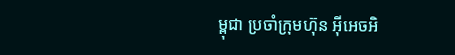ម្ពុជា ប្រចាំក្រុមហ៊ុន អ៊ីអេចអិ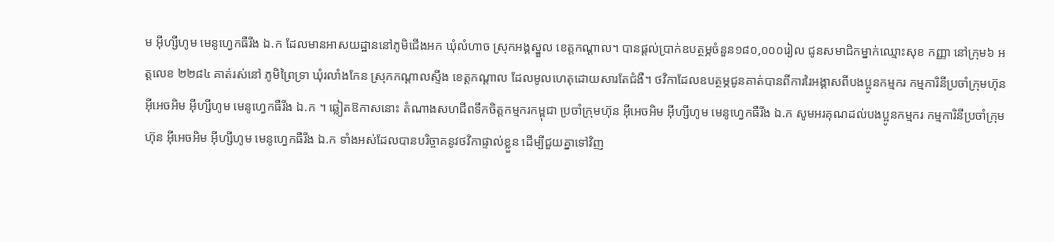ម អ៊ីហ្សីហូម មេនូហ្វេកធឺរីង ឯ.ក ដែលមានអាសយដ្ឋាននៅភូមិជើងអក ឃុំលំហាច ស្រុកអង្គស្នួល ខេត្ដកណ្ដាល។ បានផ្ដល់ប្រាក់ឧបត្ថម្ភចំនួន១៨០,០០០រៀល ជូនសមាជិកម្នាក់ឈ្មោះសុខ កញ្ញា នៅក្រុម៦ អត្តលេខ ២២៨៤ គាត់រស់នៅ ភូមិព្រៃទ្រា ឃុំរលាំងកែន ស្រុកកណ្ដាលស្ទឹង ខេត្តកណ្ដាល ដែលមូលហេតុដោយសារតែជំងឺ។ ថវិកាដែលឧបត្ថម្ភជូនគាត់បានពីការរៃអង្គាសពីបងប្អូនកម្មករ កម្មការិនីប្រចាំក្រុមហ៊ុន អ៊ីអេចអិម អ៊ីហ្សីហូម មេនូហ្វេកធឺរីង ឯ.ក ។ ឆ្លៀតឱកាសនោះ តំណាងសហជីពទឹកចិត្តកម្មករកម្ពុជា ប្រចាំក្រុមហ៊ុន អ៊ីអេចអិម អ៊ីហ្សីហូម មេនូហ្វេកធឺរីង ឯ.ក សូមអរគុណដល់បងប្អូនកម្មករ កម្មការិនីប្រចាំក្រុមហ៊ុន អ៊ីអេចអិម អ៊ីហ្សីហូម មេនូហ្វេកធឺរីង ឯ.ក ទាំងអស់ដែលបានបរិច្ចាគនូវថវិកាផ្ទាល់ខ្លួន ដើម្បីជួយគ្នាទៅវិញ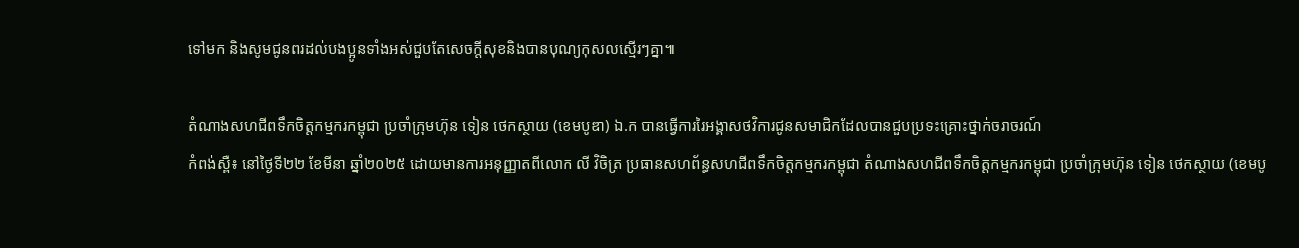ទៅមក និងសូមជូនពរដល់បងប្អូនទាំងអស់ជួបតែសេចក្ដីសុខនិងបានបុណ្យកុសលស្មើរៗគ្នា៕

តំណាងសហជីពទឹកចិត្តកម្មករកម្ពុជា ប្រចាំក្រុមហ៊ុន ទៀន ថេកស្ថាយ (ខេមបូឌា) ឯ.ក បានធ្វើការរៃអង្គាសថវិការជូនសមាជិកដែលបានជួបប្រទះគ្រោះថ្នាក់ចរាចរណ៍
កំពង់ស្ពឺ៖ នៅថ្ងៃទី២២ ខែមីនា ឆ្នាំ២០២៥ ដោយមានការអនុញ្ញាតពីលោក លី វិចិត្រ ប្រធានសហព័ន្ធសហជីពទឹកចិត្តកម្មករកម្ពុជា តំណាងសហជីពទឹកចិត្តកម្មករកម្ពុជា ប្រចាំក្រុមហ៊ុន ទៀន ថេកស្ថាយ (ខេមបូ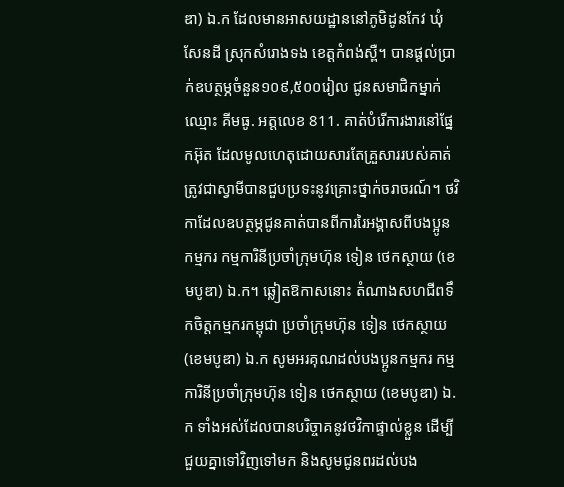ឌា) ឯ.ក ដែលមានអាសយដ្ឋាននៅភូមិដូនកែវ ឃុំសែនដី ស្រុកសំរោងទង ខេត្ដកំពង់ស្ពឺ។ បានផ្ដល់ប្រាក់ឧបត្ថម្ភចំនួន១០៩,៥០០រៀល ជូនសមាជិកម្នាក់ឈ្មោះ គីមធូ. អត្តលេខ 811. គាត់បំរើការងារនៅផ្នែកអ៊ុត ដែលមូលហេតុដោយសារតែគ្រួសាររបស់គាត់ត្រូវជាស្វាមីបានជួបប្រទះនូវគ្រោះថ្នាក់ចរាចរណ៍។ ថវិកាដែលឧបត្ថម្ភជូនគាត់បានពីការរៃអង្គាសពីបងប្អូនកម្មករ កម្មការិនីប្រចាំក្រុមហ៊ុន ទៀន ថេកស្ថាយ (ខេមបូឌា) ឯ.ក។ ឆ្លៀតឱកាសនោះ តំណាងសហជីពទឹកចិត្តកម្មករកម្ពុជា ប្រចាំក្រុមហ៊ុន ទៀន ថេកស្ថាយ (ខេមបូឌា) ឯ.ក សូមអរគុណដល់បងប្អូនកម្មករ កម្មការិនីប្រចាំក្រុមហ៊ុន ទៀន ថេកស្ថាយ (ខេមបូឌា) ឯ.ក ទាំងអស់ដែលបានបរិច្ចាគនូវថវិកាផ្ទាល់ខ្លួន ដើម្បីជួយគ្នាទៅវិញទៅមក និងសូមជូនពរដល់បង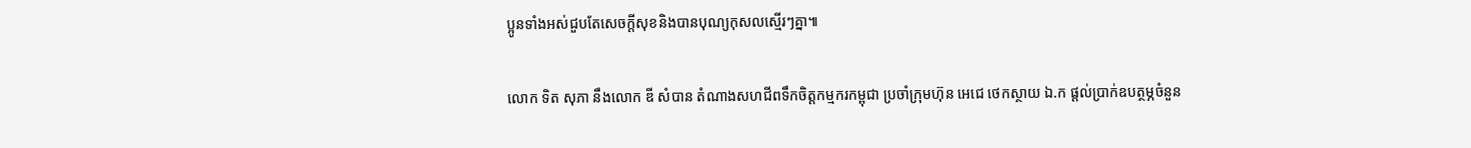ប្អូនទាំងអស់ជួបតែសេចក្ដីសុខនិងបានបុណ្យកុសលស្មើរៗគ្នា៕

លោក ទិត សុភា នឹងលោក ឌី សំបាន តំណាងសហជីពទឹកចិត្ដកម្មករកម្ពុជា ប្រចាំក្រុមហ៊ុន អេជេ ថេកស្ថាយ ឯ.ក ផ្ដល់ប្រាក់ឧបត្ថម្ភចំនួន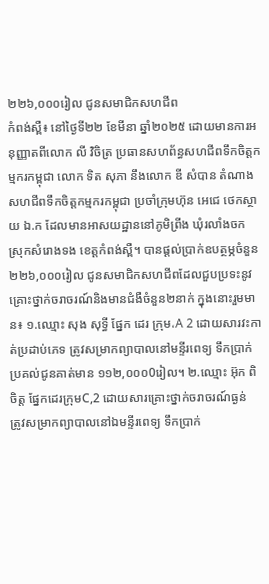២២៦,០០០រៀល ជូនសមាជិកសហជីព
កំពង់ស្ពឺ៖ នៅថ្ងៃទី២២ ខែមីនា ឆ្នាំ២០២៥ ដោយមានការអនុញ្ញាតពីលោក លី វិចិត្រ ប្រធានសហព័ន្ធសហជីពទឹកចិត្តកម្មករកម្ពុជា លោក ទិត សុភា នឹងលោក ឌី សំបាន តំណាងសហជីពទឹកចិត្តកម្មករកម្ពុជា ប្រចាំក្រុមហ៊ុន អេជេ ថេកស្ថាយ ឯ.ក ដែលមានអាសយដ្ឋាននៅភូមិព្រីង ឃុំរលាំងចក ស្រុកសំរោងទង ខេត្ដកំពង់ស្ពឺ។ បានផ្ដល់ប្រាក់ឧបត្ថម្ភចំនួន ២២៦,០០០រៀល ជូនសមាជិកសហជីពដែលជួបប្រទះនូវគ្រោះថ្នាក់ចរាចរណ៍និងមានជំងឺចំនួន២នាក់ ក្នុងនោះរួមមាន៖ ១.ឈ្មោះ សុង សុទ្ធី ផ្នែក ដេរ ក្រុម،A 2 ដោយសារវះកាត់ប្រដាប់ភេទ ត្រូវសម្រាកព្យាបាលនៅមន្ទីរពេទ្យ ទឹកប្រាក់ប្រគល់ជូនគាត់មាន ១១២,០០០0រៀល។ ២.ឈ្មោះ អ៊ុក ពិចិត្ត ផ្នែកដេរក្រុមC,2 ដោយសារគ្រោះថ្នាក់ចរាចរណ៍ធ្ងន់ ត្រូវសម្រាកព្យាបាលនៅឯមន្ទីរពេទ្យ ទឹកប្រាក់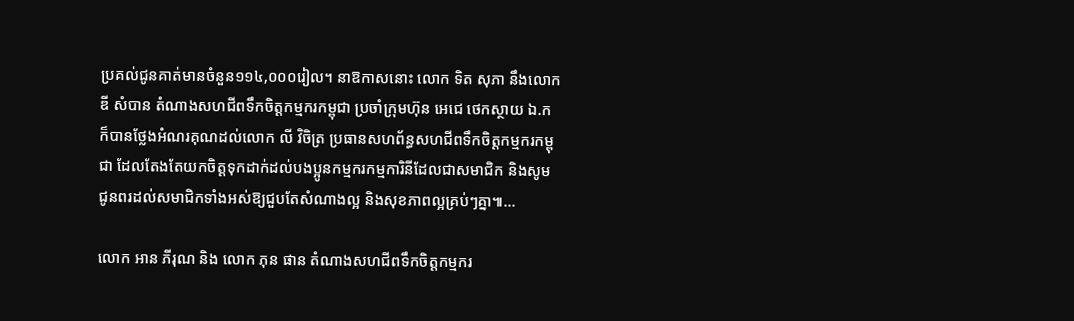ប្រគល់ជូនគាត់មានចំនួន១១៤,០០០រៀល។ នាឱកាសនោះ លោក ទិត សុភា នឹងលោក ឌី សំបាន តំណាងសហជីពទឹកចិត្តកម្មករកម្ពុជា ប្រចាំក្រុមហ៊ុន អេជេ ថេកស្ថាយ ឯ.ក ក៏បានថ្លែងអំណរគុណដល់លោក លី វិចិត្រ ប្រធានសហព័ន្ធសហជីពទឹកចិត្តកម្មករកម្ពុជា ដែលតែងតែយកចិត្តទុកដាក់ដល់បងប្អូនកម្មករកម្មការិនីដែលជាសមាជិក និងសូមជូនពរដល់សមាជិកទាំងអស់ឱ្យជួបតែសំណាងល្អ និងសុខភាពល្អគ្រប់ៗគ្នា៕...

លោក អាន ភីរុណ និង លោក ភុន ផាន តំណាងសហជីពទឹកចិត្តកម្មករ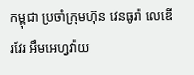កម្ពុជា ប្រចាំក្រុមហ៊ុន វេនធូរ៉ា លេឌើរវែរ អឹមអេហ្វវ៉ាយ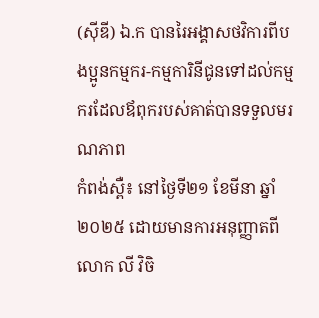(ស៊ីឌី) ឯ.ក បានរៃអង្គាសថវិការពីបងប្អូនកម្មករ-កម្មការិនីជូនទៅដល់កម្មករដែលឪពុករបស់គាត់បានទទួលមរណភាព
កំពង់ស្ពឺ៖ នៅថ្ងៃទី២១ ខែមីនា ឆ្នាំ២០២៥ ដោយមានការអនុញ្ញាតពីលោក លី វិចិ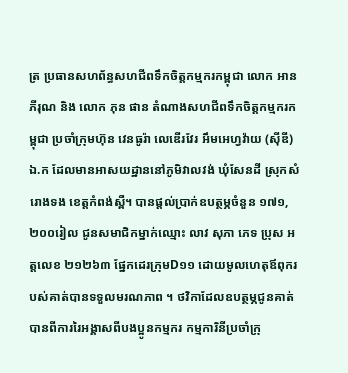ត្រ ប្រធានសហព័ន្ធសហជីពទឹកចិត្តកម្មករកម្ពុជា លោក អាន ភីរុណ និង លោក ភុន ផាន តំណាងសហជីពទឹកចិត្តកម្មករកម្ពុជា ប្រចាំក្រុមហ៊ុន វេនធូរ៉ា លេឌើរវែរ អឹមអេហ្វវ៉ាយ (ស៊ីឌី) ឯ.ក ដែលមានអាសយដ្ឋាននៅភូមិវាលវង់ ឃុំសែនដី ស្រុកសំរោងទង ខេត្ដកំពង់ស្ពឺ។ បានផ្ដល់ប្រាក់ឧបត្ថម្ភចំនួន ១៧១,២០០រៀល ជូនសមាជិកម្នាក់ឈ្មោះ លាវ សុភា ភេទ ប្រុស អត្តលេខ ២១២៦៣ ផ្នែកដេរក្រុមD១១ ដោយមូលហេតុឪពុករបស់គាត់បានទទួលមរណភាព ។ ថវិកាដែលឧបត្ថម្ភជូនគាត់បានពីការរៃអង្គាសពីបងប្អូនកម្មករ កម្មការិនីប្រចាំក្រុ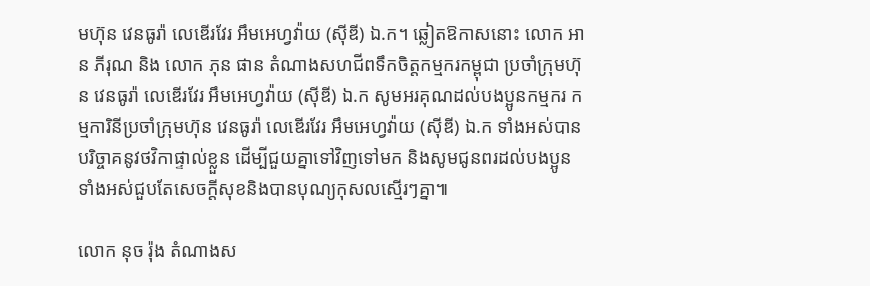មហ៊ុន វេនធូរ៉ា លេឌើរវែរ អឹមអេហ្វវ៉ាយ (ស៊ីឌី) ឯ.ក។ ឆ្លៀតឱកាសនោះ លោក អាន ភីរុណ និង លោក ភុន ផាន តំណាងសហជីពទឹកចិត្តកម្មករកម្ពុជា ប្រចាំក្រុមហ៊ុន វេនធូរ៉ា លេឌើរវែរ អឹមអេហ្វវ៉ាយ (ស៊ីឌី) ឯ.ក សូមអរគុណដល់បងប្អូនកម្មករ កម្មការិនីប្រចាំក្រុមហ៊ុន វេនធូរ៉ា លេឌើរវែរ អឹមអេហ្វវ៉ាយ (ស៊ីឌី) ឯ.ក ទាំងអស់បានបរិច្ចាគនូវថវិកាផ្ទាល់ខ្លួន ដើម្បីជួយគ្នាទៅវិញទៅមក និងសូមជូនពរដល់បងប្អូនទាំងអស់ជួបតែសេចក្ដីសុខនិងបានបុណ្យកុសលស្មើរៗគ្នា៕

លោក នុច រ៉ុង តំណាងស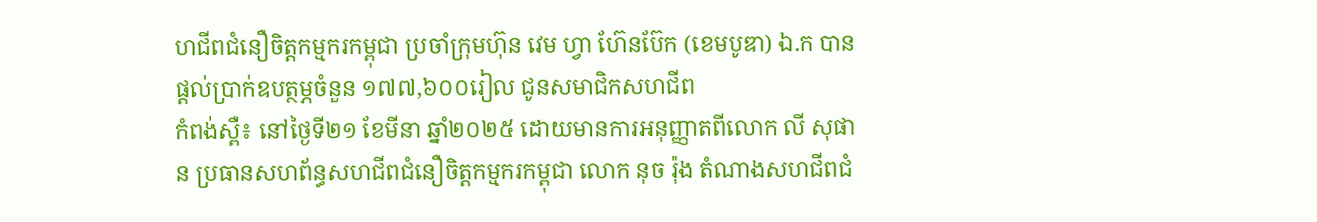ហជីពជំនឿចិត្តកម្មករកម្ពុជា ប្រចាំក្រុមហ៊ុន វេម ហ្វា ហ៊ែនប៊ែក (ខេមបូឌា) ឯ.ក បានផ្ដល់ប្រាក់ឧបត្ថម្ភចំនួន ១៧៧,៦០០រៀល ជូនសមាជិកសហជីព
កំពង់ស្ពឺ៖ នៅថ្ងៃទី២១ ខែមីនា ឆ្នាំ២០២៥ ដោយមានការអនុញ្ញាតពីលោក លី សុផាន ប្រធានសហព័ន្ធសហជីពជំនឿចិត្តកម្មករកម្ពុជា លោក នុច រ៉ុង តំណាងសហជីពជំ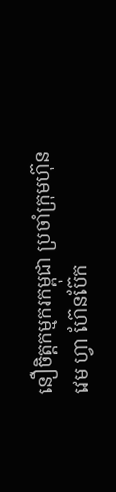នឿចិត្តកម្មករកម្ពុជា ប្រចាំក្រុមហ៊ុន វេម ហ្វា ហ៊ែនប៊ែក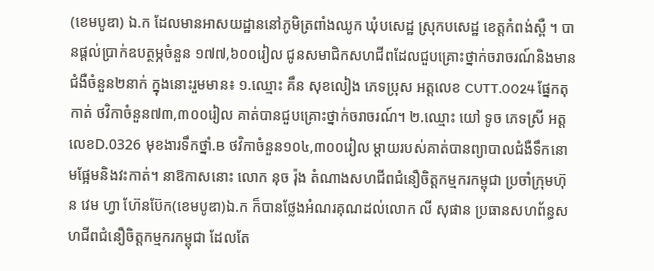(ខេមបូឌា) ឯ.ក ដែលមានអាសយដ្ឋាននៅភូមិត្រពាំងឈូក ឃុំបសេដ្ឋ ស្រុកបសេដ្ឋ ខេត្ដកំពង់ស្ពឺ ។ បានផ្ដល់ប្រាក់ឧបត្ថម្ភចំនួន ១៧៧,៦០០រៀល ជូនសមាជិកសហជីពដែលជួបគ្រោះថ្នាក់ចរាចរណ៍និងមានជំងឺចំនួន២នាក់ ក្នុងនោះរួមមាន៖ ១.ឈ្មោះ គឹន សុខលៀង ភេទប្រុស អត្តលេខ CUTT.0024 ផ្នែកតុកាត់ ថវិកាចំនួន៧៣,៣០០រៀល គាត់បានជួបគ្រោះថ្នាក់ចរាចរណ៍។ ២.ឈ្មោះ យៅ ទូច ភេទស្រី អត្តលេខD.0326 មុខងារទឹកថ្នាំ.B ថវិកាចំនួន១០៤,៣០០រៀល ម្ដាយរបស់គាត់បានព្យាបាលជំងឺទឹកនោមផ្អែមនិងវះកាត់។ នាឱកាសនោះ លោក នុច រ៉ុង តំណាងសហជីពជំនឿចិត្តកម្មករកម្ពុជា ប្រចាំក្រុមហ៊ុន វេម ហ្វា ហ៊ែនប៊ែក(ខេមបូឌា)ឯ.ក ក៏បានថ្លែងអំណរគុណដល់លោក លី សុផាន ប្រធានសហព័ន្ធសហជីពជំនឿចិត្តកម្មករកម្ពុជា ដែលតែ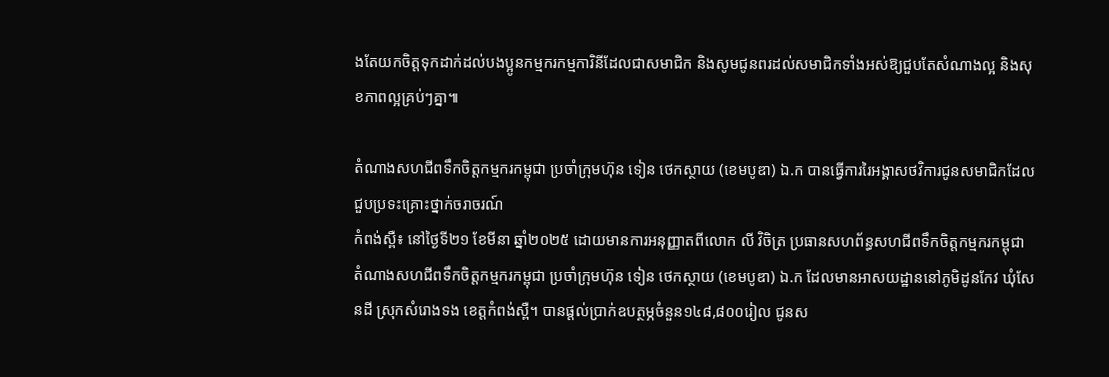ងតែយកចិត្តទុកដាក់ដល់បងប្អូនកម្មករកម្មការិនីដែលជាសមាជិក និងសូមជូនពរដល់សមាជិកទាំងអស់ឱ្យជួបតែសំណាងល្អ និងសុខភាពល្អគ្រប់ៗគ្នា៕

តំណាងសហជីពទឹកចិត្តកម្មករកម្ពុជា ប្រចាំក្រុមហ៊ុន ទៀន ថេកស្ថាយ (ខេមបូឌា) ឯ.ក បានធ្វើការរៃអង្គាសថវិការជូនសមាជិកដែលជួបប្រទះគ្រោះថ្នាក់ចរាចរណ៍
កំពង់ស្ពឺ៖ នៅថ្ងៃទី២១ ខែមីនា ឆ្នាំ២០២៥ ដោយមានការអនុញ្ញាតពីលោក លី វិចិត្រ ប្រធានសហព័ន្ធសហជីពទឹកចិត្តកម្មករកម្ពុជា តំណាងសហជីពទឹកចិត្តកម្មករកម្ពុជា ប្រចាំក្រុមហ៊ុន ទៀន ថេកស្ថាយ (ខេមបូឌា) ឯ.ក ដែលមានអាសយដ្ឋាននៅភូមិដូនកែវ ឃុំសែនដី ស្រុកសំរោងទង ខេត្ដកំពង់ស្ពឺ។ បានផ្ដល់ប្រាក់ឧបត្ថម្ភចំនួន១៤៨,៨០០រៀល ជូនស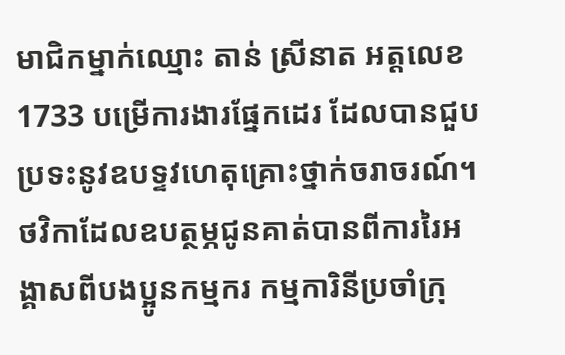មាជិកម្នាក់ឈ្មោះ តាន់ ស្រីនាត អត្តលេខ1733 បម្រើការងារផ្នែកដេរ ដែលបានជួបប្រទះនូវឧបទ្ទវហេតុគ្រោះថ្នាក់ចរាចរណ៍។ ថវិកាដែលឧបត្ថម្ភជូនគាត់បានពីការរៃអង្គាសពីបងប្អូនកម្មករ កម្មការិនីប្រចាំក្រុ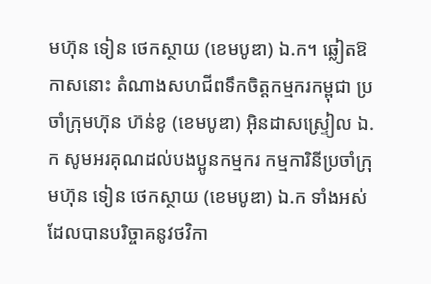មហ៊ុន ទៀន ថេកស្ថាយ (ខេមបូឌា) ឯ.ក។ ឆ្លៀតឱកាសនោះ តំណាងសហជីពទឹកចិត្តកម្មករកម្ពុជា ប្រចាំក្រុមហ៊ុន ហ៊ន់ខូ (ខេមបូឌា) អ៊ិនដាសស្ទ្រៀល ឯ.ក សូមអរគុណដល់បងប្អូនកម្មករ កម្មការិនីប្រចាំក្រុមហ៊ុន ទៀន ថេកស្ថាយ (ខេមបូឌា) ឯ.ក ទាំងអស់ដែលបានបរិច្ចាគនូវថវិកា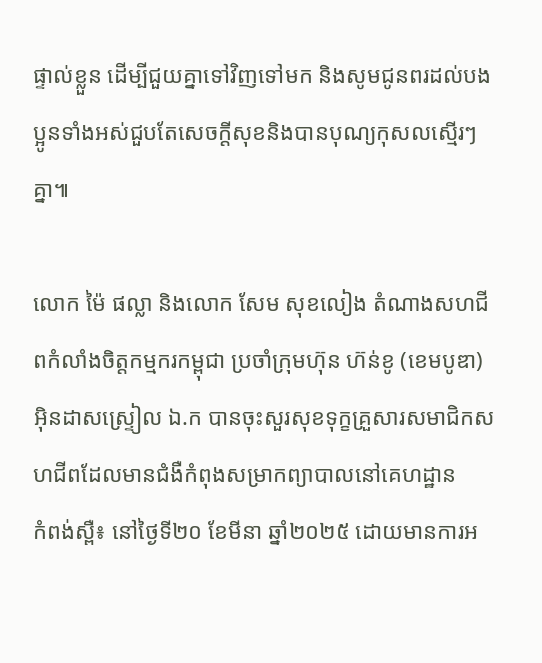ផ្ទាល់ខ្លួន ដើម្បីជួយគ្នាទៅវិញទៅមក និងសូមជូនពរដល់បងប្អូនទាំងអស់ជួបតែសេចក្ដីសុខនិងបានបុណ្យកុសលស្មើរៗគ្នា៕

លោក ម៉ៃ ផល្លា និងលោក សែម សុខលៀង តំណាងសហជីពកំលាំងចិត្តកម្មករកម្ពុជា ប្រចាំក្រុមហ៊ុន ហ៊ន់ខូ (ខេមបូឌា) អ៊ិនដាសស្ទ្រៀល ឯ.ក បានចុះសួរសុខទុក្ខគ្រួសារសមាជិកសហជីពដែលមានជំងឺកំពុងសម្រាកព្យាបាលនៅគេហដ្ឋាន
កំពង់ស្ពឺ៖ នៅថ្ងៃទី២០ ខែមីនា ឆ្នាំ២០២៥ ដោយមានការអ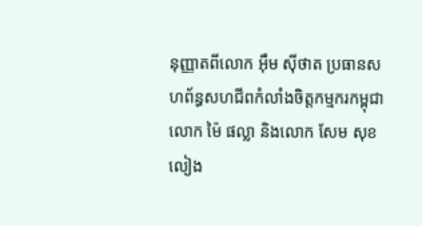នុញ្ញាតពីលោក អ៊ឹម ស៊ីថាត ប្រធានសហព័ន្ធសហជីពកំលាំងចិត្តកម្មករកម្ពុជា លោក ម៉ៃ ផល្លា និងលោក សែម សុខលៀង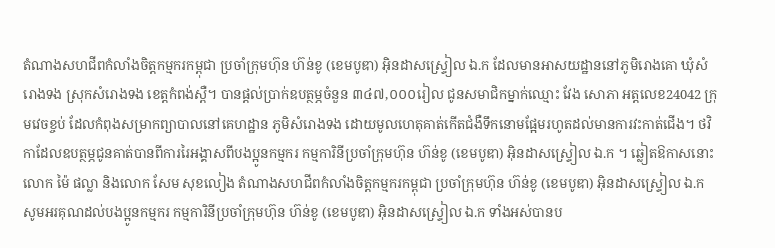តំណាងសហជីពកំលាំងចិត្តកម្មករកម្ពុជា ប្រចាំក្រុមហ៊ុន ហ៊ន់ខូ (ខេមបូឌា) អ៊ិនដាសស្ទ្រៀល ឯ.ក ដែលមានអាសយដ្ឋាននៅភូមិរោងគោ ឃុំសំរោងទង ស្រុកសំរោងទង ខេត្តកំពង់ស្ពឺ។ បានផ្ដល់ប្រាក់ឧបត្ថម្ភចំនួន ៣៤៧,០០០រៀល ជូនសមាជិកម្នាក់ឈ្មោះ វែង សោភា អត្តលេខ24042 ក្រុមវេចខ្ចប់ ដែលកំពុងសម្រាកព្យាបាលនៅគេហដ្ឋាន ភូមិសំរោងទង ដោយមូលហេតុគាត់កើតជំងឺទឹកនោមផ្អែមរហូតដល់មានការវះកាត់ជើង។ ថវិកាដែលឧបត្ថម្ភជូនគាត់បានពីការរៃអង្គាសពីបងប្អូនកម្មករ កម្មការិនីប្រចាំក្រុមហ៊ុន ហ៊ន់ខូ (ខេមបូឌា) អ៊ិនដាសស្ទ្រៀល ឯ.ក ។ ឆ្លៀតឱកាសនោះ លោក ម៉ៃ ផល្លា និងលោក សែម សុខលៀង តំណាងសហជីពកំលាំងចិត្តកម្មករកម្ពុជា ប្រចាំក្រុមហ៊ុន ហ៊ន់ខូ (ខេមបូឌា) អ៊ិនដាសស្ទ្រៀល ឯ.ក សូមអរគុណដល់បងប្អូនកម្មករ កម្មការិនីប្រចាំក្រុមហ៊ុន ហ៊ន់ខូ (ខេមបូឌា) អ៊ិនដាសស្ទ្រៀល ឯ.ក ទាំងអស់បានប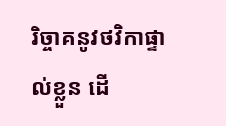រិច្ចាគនូវថវិកាផ្ទាល់ខ្លួន ដើ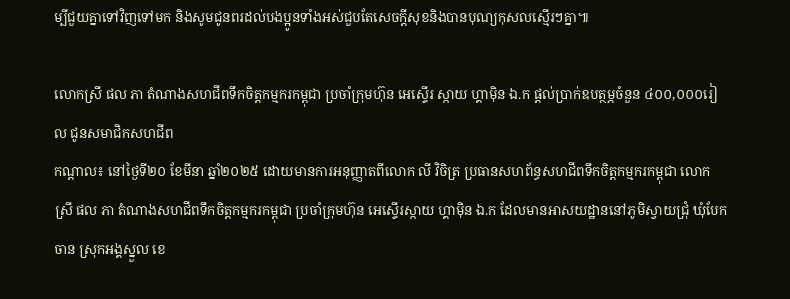ម្បីជួយគ្នាទៅវិញទៅមក និងសូមជូនពរដល់បងប្អូនទាំងអស់ជួបតែសេចក្ដីសុខនិងបានបុណ្យកុសលស្មើរៗគ្នា៕

លោកស្រី ផល ភា តំណាងសហជីពទឹកចិត្ដកម្មករកម្ពុជា ប្រចាំក្រុមហ៊ុន អេស្ទើរ ស្កាយ ហ្គាម៉ិន ឯ.ក ផ្ដល់ប្រាក់ឧបត្ថម្ភចំនួន ៤០០,០០០រៀល ជូនសមាជិកសហជីព
កណ្ដាល៖ នៅថ្ងៃទី២០ ខែមីនា ឆ្នាំ២០២៥ ដោយមានការអនុញ្ញាតពីលោក លី វិចិត្រ ប្រធានសហព័ន្ធសហជីពទឹកចិត្តកម្មករកម្ពុជា លោកស្រី ផល ភា តំណាងសហជីពទឹកចិត្តកម្មករកម្ពុជា ប្រចាំក្រុមហ៊ុន អេស្ទើរស្កាយ ហ្គាម៉ិន ឯ.ក ដែលមានអាសយដ្ឋាននៅភូមិស្វាយជ្រុំ ឃុំបែកចាន ស្រុកអង្គស្នួល ខេ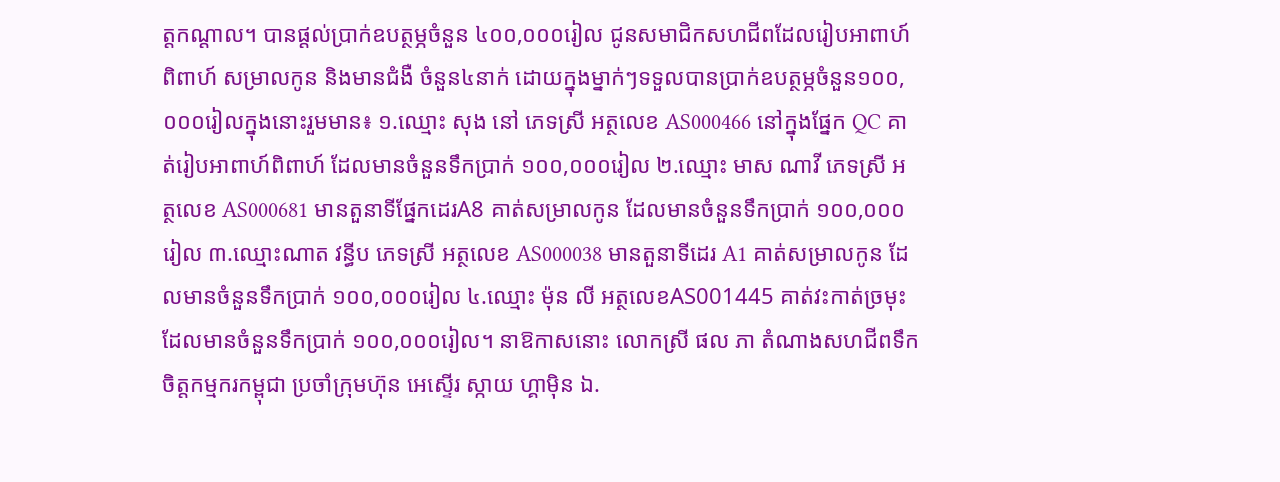ត្តកណ្ដាល។ បានផ្ដល់ប្រាក់ឧបត្ថម្ភចំនួន ៤០០,០០០រៀល ជូនសមាជិកសហជីពដែលរៀបអាពាហ៍ពិពាហ៍ សម្រាលកូន និងមានជំងឺ ចំនួន៤នាក់ ដោយក្នុងម្នាក់ៗទទួលបានប្រាក់ឧបត្ថម្ភចំនួន១០០,០០០រៀលក្នុងនោះរួមមាន៖ ១.ឈ្មោះ សុង នៅ ភេទស្រី អត្ថលេខ AS000466 នៅក្នុងផ្នែក QC គាត់រៀបអាពាហ៍ពិពាហ៍ ដែលមានចំនួនទឹកប្រាក់ ១០០,០០០រៀល ២.ឈ្មោះ មាស ណាវី ភេទស្រី អត្ថលេខ AS000681 មានតួនាទីផ្នែកដេរA8 គាត់សម្រាលកូន ដែលមានចំនួនទឹកប្រាក់ ១០០,០០០រៀល ៣.ឈ្មោះណាត វន្ធីប ភេទស្រី អត្ថលេខ AS000038 មានតួនាទីដេរ A1 គាត់សម្រាលកូន ដែលមានចំនួនទឹកប្រាក់ ១០០,០០០រៀល ៤.ឈ្មោះ ម៉ុន លី អត្ថលេខAS001445 គាត់វះកាត់ច្រមុះ ដែលមានចំនួនទឹកប្រាក់ ១០០,០០០រៀល។ នាឱកាសនោះ លោកស្រី ផល ភា តំណាងសហជីពទឹកចិត្តកម្មករកម្ពុជា ប្រចាំក្រុមហ៊ុន អេស្ទើរ ស្កាយ ហ្គាម៉ិន ឯ.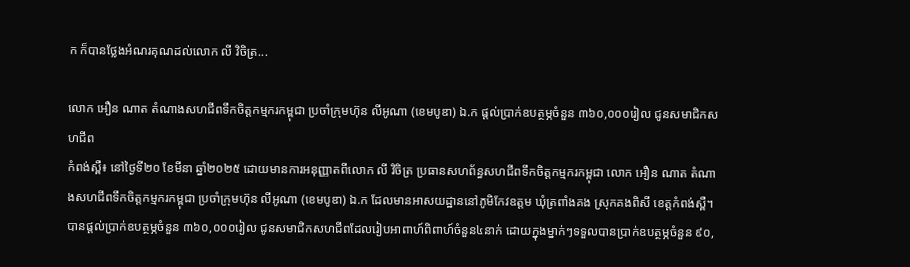ក ក៏បានថ្លែងអំណរគុណដល់លោក លី វិចិត្រ...

លោក អឿន ណាត តំណាងសហជីពទឹកចិត្ដកម្មករកម្ពុជា ប្រចាំក្រុមហ៊ុន លីអូណា (ខេមបូឌា) ឯ.ក ផ្ដល់ប្រាក់ឧបត្ថម្ភចំនួន ៣៦០,០០០រៀល ជូនសមាជិកសហជីព
កំពង់ស្ពឺ៖ នៅថ្ងៃទី២០ ខែមីនា ឆ្នាំ២០២៥ ដោយមានការអនុញ្ញាតពីលោក លី វិចិត្រ ប្រធានសហព័ន្ធសហជីពទឹកចិត្តកម្មករកម្ពុជា លោក អឿន ណាត តំណាងសហជីពទឹកចិត្តកម្មករកម្ពុជា ប្រចាំក្រុមហ៊ុន លីអូណា (ខេមបូឌា) ឯ.ក ដែលមានអាសយដ្ឋាននៅភូមិកែវឧត្តម ឃុំត្រពាំងគង ស្រុកគងពិសី ខេត្តកំពង់ស្ពឺ។ បានផ្ដល់ប្រាក់ឧបត្ថម្ភចំនួន ៣៦០,០០០រៀល ជូនសមាជិកសហជីពដែលរៀបអាពាហ៍ពិពាហ៍ចំនួន៤នាក់ ដោយក្នុងម្នាក់ៗទទួលបានប្រាក់ឧបត្ថម្ភចំនួន ៩០,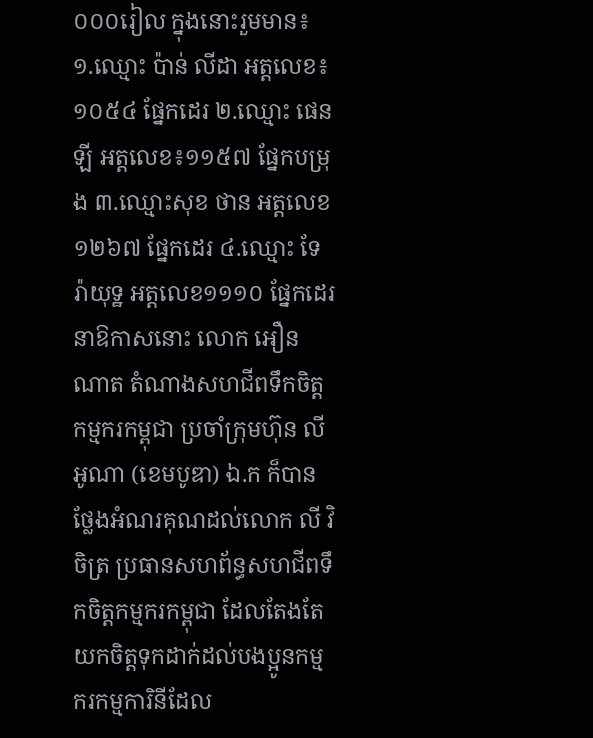០០០រៀល ក្នុងនោះរួមមាន៖ ១.ឈ្មោះ ប៉ាន់ លីដា អត្តលេខ៖១០៥៤ ផ្នែកដេរ ២.ឈ្មោះ ផេន ឡី អត្តលេខ៖១១៥៧ ផ្នែកបម្រុង ៣.ឈ្មោះសុខ ថាន អត្តលេខ១២៦៧ ផ្នែកដេរ ៤.ឈ្មោះ ទែ រ៉ាយុទ្ឋ អត្តលេខ១១១០ ផ្នែកដេរ នាឱកាសនោះ លោក អឿន ណាត តំណាងសហជីពទឹកចិត្តកម្មករកម្ពុជា ប្រចាំក្រុមហ៊ុន លីអូណា (ខេមបូឌា) ឯ.ក ក៏បានថ្លែងអំណរគុណដល់លោក លី វិចិត្រ ប្រធានសហព័ន្ធសហជីពទឹកចិត្តកម្មករកម្ពុជា ដែលតែងតែយកចិត្តទុកដាក់ដល់បងប្អូនកម្មករកម្មការិនីដែល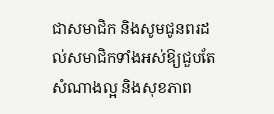ជាសមាជិក និងសូមជូនពរដល់សមាជិកទាំងអស់ឱ្យជួបតែសំណាងល្អ និងសុខភាព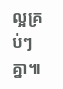ល្អគ្រប់ៗគ្នា៕